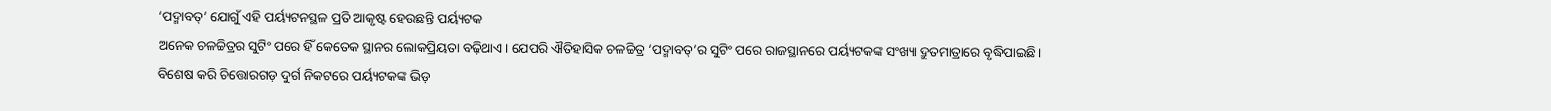‘ପଦ୍ମାବତ୍’ ଯୋଗୁଁ ଏହି ପର୍ୟ୍ୟଟନସ୍ଥଳ ପ୍ରତି ଆକୃଷ୍ଟ ହେଉଛନ୍ତି ପର୍ୟ୍ୟଟକ
ଅନେକ ଚଳଚ୍ଚିତ୍ରର ସୁଟିଂ ପରେ ହିଁ କେତେକ ସ୍ଥାନର ଲୋକପ୍ରିୟତା ବଢ଼ିଥାଏ। ଯେପରି ଐତିହାସିକ ଚଳଚ୍ଚିତ୍ର ‘ପଦ୍ମାବତ୍’ର ସୁଟିଂ ପରେ ରାଜସ୍ଥାନରେ ପର୍ୟ୍ୟଟକଙ୍କ ସଂଖ୍ୟା ଦ୍ରୁତମାତ୍ରାରେ ବୃଦ୍ଧିପାଇଛି।
ବିଶେଷ କରି ଚିତ୍ତୋରଗଡ଼ ଦୁର୍ଗ ନିକଟରେ ପର୍ୟ୍ୟଟକଙ୍କ ଭିଡ଼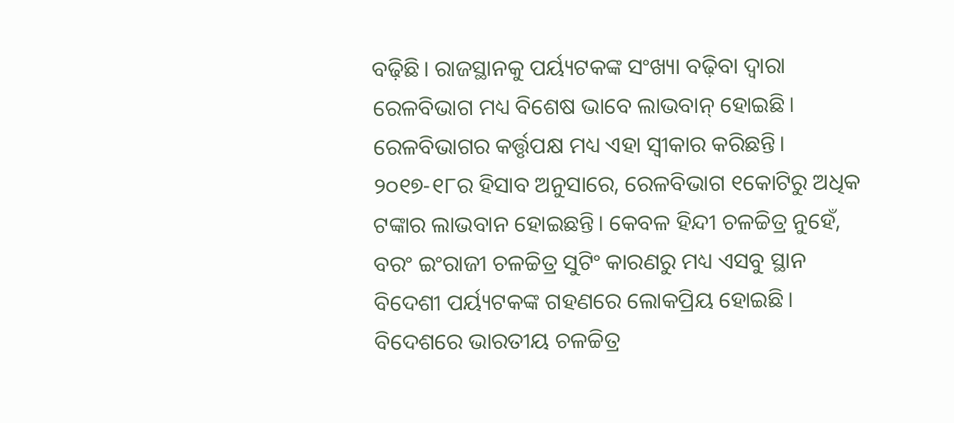ବଢ଼ିଛି। ରାଜସ୍ଥାନକୁ ପର୍ୟ୍ୟଟକଙ୍କ ସଂଖ୍ୟା ବଢ଼ିବା ଦ୍ବାରା ରେଳବିଭାଗ ମଧ୍ୟ ବିଶେଷ ଭାବେ ଲାଭବାନ୍ ହୋଇଛି। ରେଳବିଭାଗର କର୍ତ୍ତୃପକ୍ଷ ମଧ୍ୟ ଏହା ସ୍ବୀକାର କରିଛନ୍ତି।
୨୦୧୭-୧୮ର ହିସାବ ଅନୁସାରେ, ରେଳବିଭାଗ ୧କୋଟିରୁ ଅଧିକ ଟଙ୍କାର ଲାଭବାନ ହୋଇଛନ୍ତି। କେବଳ ହିନ୍ଦୀ ଚଳଚ୍ଚିତ୍ର ନୁହେଁ, ବରଂ ଇଂରାଜୀ ଚଳଚ୍ଚିତ୍ର ସୁଟିଂ କାରଣରୁ ମଧ୍ୟ ଏସବୁ ସ୍ଥାନ ବିଦେଶୀ ପର୍ୟ୍ୟଟକଙ୍କ ଗହଣରେ ଲୋକପ୍ରିୟ ହୋଇଛି।
ବିଦେଶରେ ଭାରତୀୟ ଚଳଚ୍ଚିତ୍ର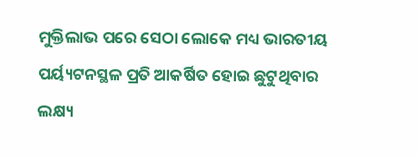ମୁକ୍ତିଲାଭ ପରେ ସେଠା ଲୋକେ ମଧ୍ୟ ଭାରତୀୟ ପର୍ୟ୍ୟଟନସ୍ଥଳ ପ୍ରତି ଆକର୍ଷିତ ହୋଇ ଛୁଟୁଥିବାର ଲକ୍ଷ୍ୟ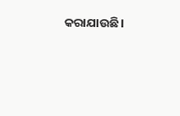କରାଯାଉଛି।